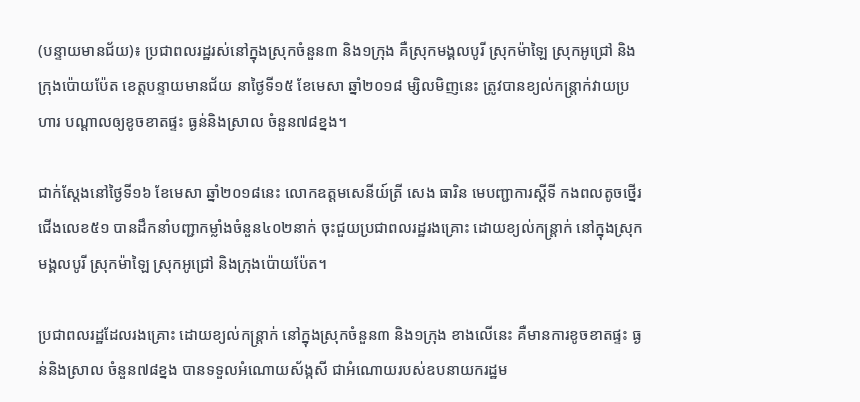(បន្ទាយមានជ័យ)៖ ប្រជាពលរដ្ឋរស់នៅក្នុងស្រុកចំនួន៣ និង១ក្រុង គឺស្រុកមង្គលបូរី ស្រុកម៉ាឡៃ ស្រុកអូជ្រៅ និងក្រុងប៉ោយប៉ែត ខេត្តបន្ទាយមានជ័យ នាថ្ងៃទី១៥ ខែមេសា ឆ្នាំ២០១៨ ម្សិលមិញនេះ ត្រូវបានខ្យល់កន្រ្តាក់វាយប្រហារ បណ្ដាលឲ្យខូចខាតផ្ទះ ធ្ងន់និងស្រាល ចំនួន៧៨ខ្នង។

ជាក់ស្ដែងនៅថ្ងៃទី១៦ ខែមេសា ឆ្នាំ២០១៨នេះ លោកឧត្តមសេនីយ៍ត្រី សេង ធារិន មេបញ្ជាការស្តីទី កងពលតូចថ្នើរជើងលេខ៥១ បានដឹកនាំបញ្ជាកម្លាំងចំនួន៤០២នាក់ ចុះជួយប្រជាពលរដ្ឋរងគ្រោះ ដោយខ្យល់កន្រ្តាក់ នៅក្នុងស្រុកមង្គលបូរី ស្រុកម៉ាឡៃ ស្រុកអូជ្រៅ និងក្រុងប៉ោយប៉ែត។

ប្រជាពលរដ្ឋដែលរងគ្រោះ ដោយខ្យល់កន្រ្តាក់ នៅក្នុងស្រុកចំនួន៣ និង១ក្រុង ខាងលើនេះ គឺមានការខូចខាតផ្ទះ ធ្ងន់និងស្រាល ចំនួន៧៨ខ្នង បានទទួលអំណោយស័ង្កសី ជាអំណោយរបស់ឧបនាយករដ្ឋម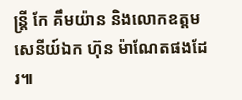ន្រ្តី កែ គឹមយ៉ាន និងលោកឧត្តមសេនីយ៍ឯក ហ៊ុន ម៉ាណែតផងដែរ៕